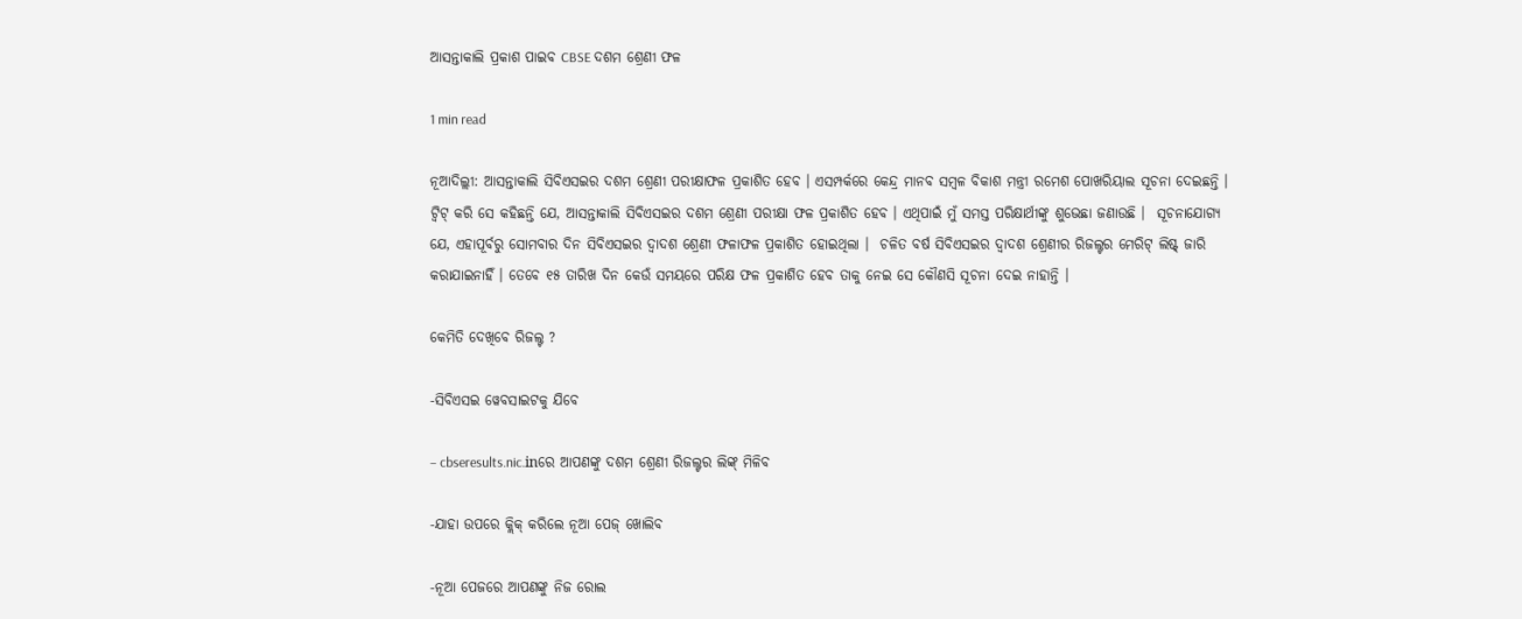ଆସନ୍ତାକାଲି ପ୍ରକାଶ ପାଇବ CBSE ଦଶମ ଶ୍ରେଣୀ ଫଳ

1 min read

ନୂଆଦିଲ୍ଲୀ: ଆସନ୍ତାକାଲି ସିବିଏସଇର ଦଶମ ଶ୍ରେଣୀ ପରୀକ୍ଷାଫଳ ପ୍ରକାଶିତ ହେବ । ଏସମ୍ପର୍କରେ କେନ୍ଦ୍ର ମାନବ ସମ୍ବଳ ବିକାଶ ମନ୍ତ୍ରୀ ରମେଶ ପୋଖରିୟାଲ ସୂଚନା ଦେଇଛନ୍ତି । ଟ୍ୱିଟ୍ କରି ସେ କହିଛନ୍ତି ଯେ, ଆସନ୍ତାକାଲି ସିବିଏସଇର ଦଶମ ଶ୍ରେଣୀ ପରୀକ୍ଷା ଫଳ ପ୍ରକାଶିତ ହେବ । ଏଥିପାଇଁ ମୁଁ ସମସ୍ତ ପରିକ୍ଷାର୍ଥୀଙ୍କୁ ଶୁଭେଛା ଜଣାଉଛି ।  ସୂଚନାଯୋଗ୍ୟ ଯେ, ଏହାପୂର୍ବରୁ ସୋମବାର ଦିନ ସିବିଏସଇର ଦ୍ୱାଦଶ ଶ୍ରେଣୀ ଫଳାଫଳ ପ୍ରକାଶିତ ହୋଇଥିଲା ।  ଚଳିତ ବର୍ଷ ସିବିଏସଇର ଦ୍ୱାଦଶ ଶ୍ରେଣୀର ରିଜଲ୍ଟର ମେରିଟ୍ ଲିଷ୍ଟ୍ ଜାରି କରାଯାଇନାହିଁ । ତେବେ ୧୫ ତାରିଖ ଦିନ କେଉଁ ସମୟରେ ପରିକ୍ଷ ଫଳ ପ୍ରକାଶିତ ହେବ ତାକୁ ନେଇ ସେ କୌଣସି ସୂଚନା ଦେଇ ନାହାନ୍ତି ।

କେମିତି ଦେଖିବେ ରିଜଲ୍ଟ ?

-ସିବିଏସଇ ୱେବସାଇଟକୁ ଯିବେ

– cbseresults.nic.inରେ ଆପଣଙ୍କୁ ଦଶମ ଶ୍ରେଣୀ ରିଜଲ୍ଟର ଲିଙ୍କ୍ ମିଳିବ

-ଯାହା ଉପରେ କ୍ଲିକ୍ କରିଲେ ନୂଆ ପେଜ୍ ଖୋଲିବ

-ନୂଆ ପେଜରେ ଆପଣଙ୍କୁ ନିଜ ରୋଲ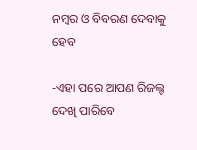ନମ୍ବର ଓ ବିବରଣ ଦେବାକୁ ହେବ

-ଏହା ପରେ ଆପଣ ରିଜଲ୍ଟ ଦେଖି ପାରିବେ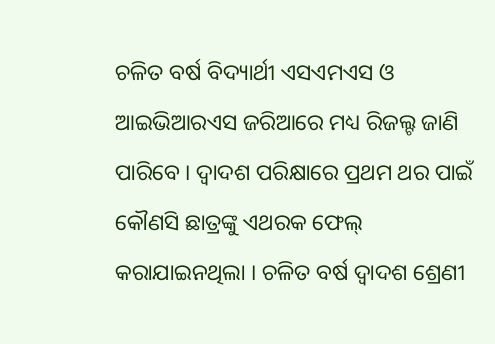ଚଳିତ ବର୍ଷ ବିଦ୍ୟାର୍ଥୀ ଏସଏମଏସ ଓ ଆଇଭିଆରଏସ ଜରିଆରେ ମଧ୍ୟ ରିଜଲ୍ଟ ଜାଣି ପାରିବେ । ଦ୍ୱାଦଶ ପରିକ୍ଷାରେ ପ୍ରଥମ ଥର ପାଇଁ କୌଣସି ଛାତ୍ରଙ୍କୁ ଏଥରକ ଫେଲ୍ କରାଯାଇନଥିଲା । ଚଳିତ ବର୍ଷ ଦ୍ୱାଦଶ ଶ୍ରେଣୀ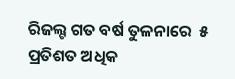ରିଜଲ୍ଟ ଗତ ବର୍ଷ ତୁଳନାରେ  ୫ ପ୍ରତିଶତ ଅଧିକ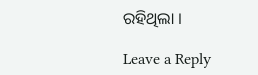ରହିଥିଲା ।

Leave a Reply